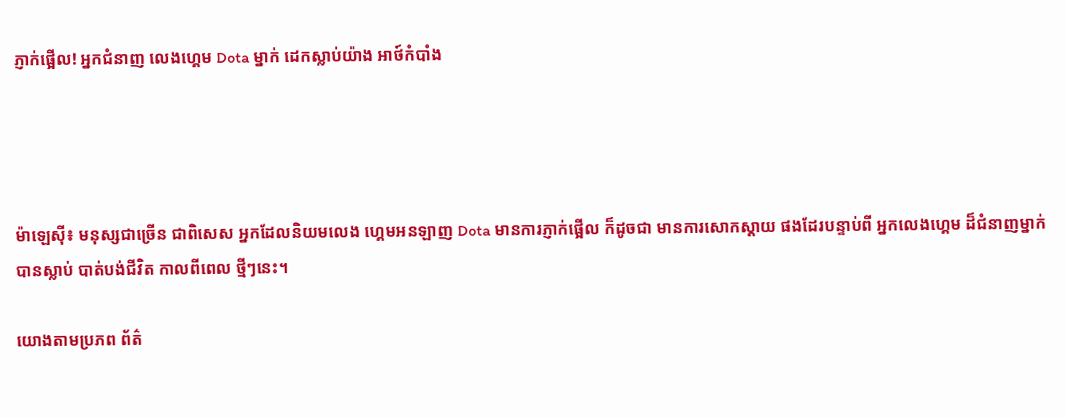ភ្ញាក់ផ្អើល! អ្នកជំនាញ លេងហ្គេម Dota ម្នាក់ ដេកស្លាប់យ៉ាង អាថ៍កំបាំង




ម៉ាឡេស៊ី៖ មនុស្សជាច្រើន ជាពិសេស អ្នកដែលនិយមលេង ហ្គេមអនឡាញ Dota មានការភ្ញាក់ផ្អើល ក៏ដូចជា មានការសោកស្តាយ ផងដែរបន្ទាប់ពី អ្នកលេងហ្គេម ដ៏ជំនាញម្នាក់ បានស្លាប់ បាត់បង់ជីវិត កាលពីពេល ថ្មីៗនេះ។

យោងតាមប្រភព ព័ត៌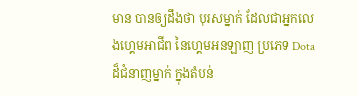មាន បានឲ្យដឹងថា បុរសម្នាក់ ដែលជាអ្នកលេងហ្គេមអាជីព នៃហ្គេមអនឡាញ ប្រភេទ Dota ដ៏ជំនាញម្នាក់ ក្នុងតំបន់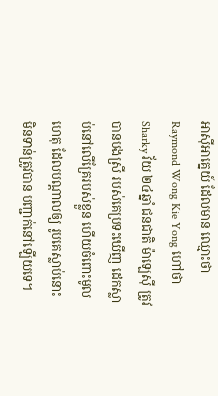អាស៊ីអាគ្នេយ៍ ដែលមាន ឈ្មោះថា Raymond Wong Kie Yong ហៅថា Sharky វ័យ ២៤ឆ្នាំ ជនជាតិ ម៉ាឡេស៊ី ត្រូវបានបងស្រី របស់គេប្រទះឃើញ ដេកស្លាប់នៅលើគ្រែរបស់ខ្លួន ហើយចំពោះមូលហេតុ ដែលបណ្តាលឲ្យ រូបគេស្លាប់នោះ មិនទាន់ត្រូវបាន បញ្ជាក់នៅឡើយទេ។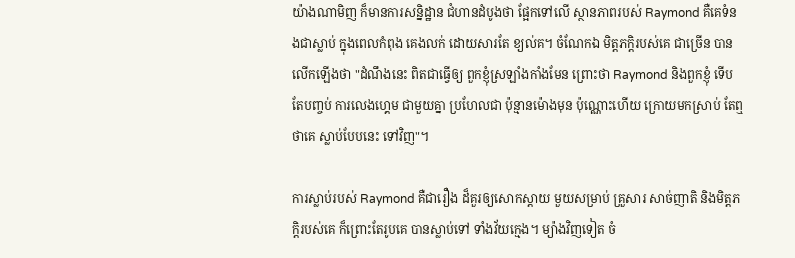យ៉ាងណាមិញ ក៏មានការសន្និដ្ឋាន ជំហានដំបូងថា ផ្អែកទៅលើ ស្ថានភាពរបស់ Raymond គឺគេទំនងជាស្លាប់ ក្នុងពេលកំពុង គេងលក់ ដោយសារតែ ខ្យល់គ។ ចំណែកឯ មិត្តភក្តិរបស់គេ ជាច្រើន បានលើកឡើងថា "ដំណឹងនេះ ពិតជាធ្វើឲ្យ ពួកខ្ញុំស្រឡាំងកាំងមែន ព្រោះថា Raymond និងពួកខ្ញុំ ទើបតែបញ្ចប់ ការលេងហ្គេម ជាមួយគ្នា ប្រហែលជា ប៉ុន្មានម៉ោងមុន ប៉ុណ្ណោះហើយ ក្រោយមកស្រាប់ តែឮថាគេ ស្លាប់បែបនេះ ទៅវិញ"។

ការស្លាប់របស់ Raymond គឺជារឿង ដ៏គួរឲ្យសោកស្តាយ មួយសម្រាប់ គ្រួសារ សាច់ញាតិ និងមិត្តភក្តិរបស់គេ ក៏ព្រោះតែរូបគេ បានស្លាប់ទៅ ទាំងវ័យក្មេង។ ម្យ៉ាងវិញទៀត ចំ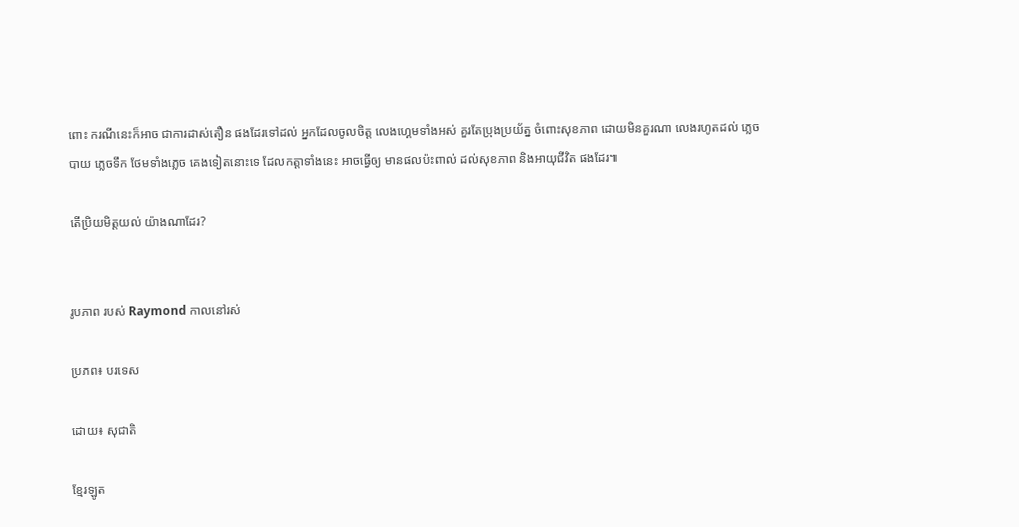ពោះ ករណីនេះក៏អាច ជាការដាស់តឿន ផងដែរទៅដល់ អ្នកដែលចូលចិត្ត លេងហ្គេមទាំងអស់ គួរតែប្រុងប្រយ័ត្ន ចំពោះសុខភាព ដោយមិនគួរណា លេងរហូតដល់ ភ្លេចបាយ ភ្លេចទឹក ថែមទាំងភ្លេច គេងទៀតនោះទេ ដែលកត្តាទាំងនេះ អាចធ្វើឲ្យ មានផលប៉ះពាល់ ដល់សុខភាព និងអាយុជីវិត ផងដែរ៕

តើប្រិយមិត្តយល់ យ៉ាងណាដែរ?


រូបភាព របស់ Raymond កាលនៅរស់

ប្រភព៖ បរទេស

ដោយ៖ សុជាតិ

ខ្មែរឡូត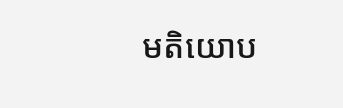មតិយោប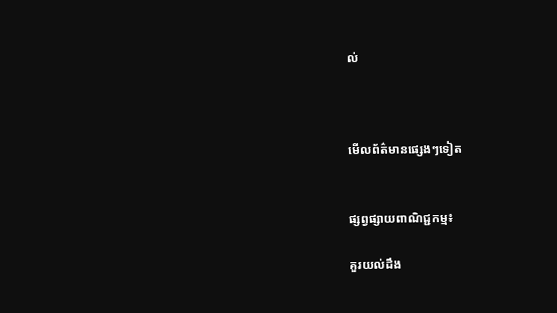ល់



មើលព័ត៌មានផ្សេងៗទៀត


ផ្សព្វផ្សាយពាណិជ្ជកម្ម៖

គួរយល់ដឹង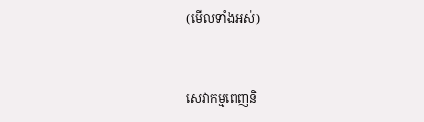(មើលទាំងអស់)



សេវាកម្មពេញនិ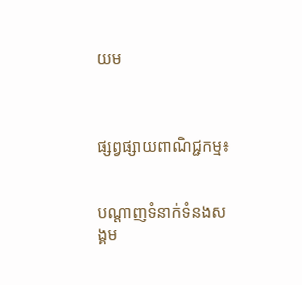យម



ផ្សព្វផ្សាយពាណិជ្ជកម្ម៖


បណ្តាញទំនាក់ទំនងសង្គម